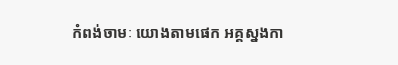កំពង់ចាមៈ យោងតាមផេក អគ្គស្នងកា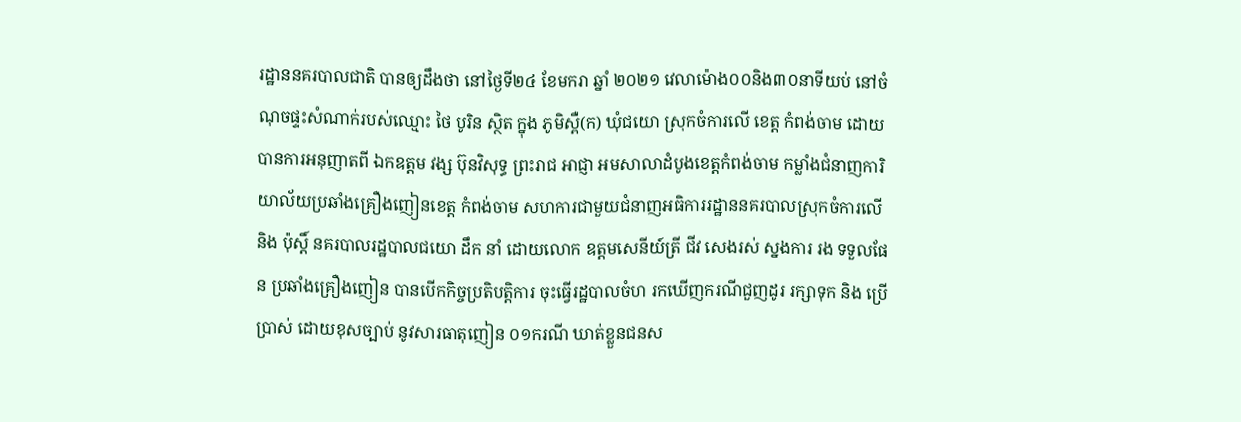រដ្ឋាននគរបាលជាតិ បានឲ្យដឹងថា នៅថ្ងៃទី២៤ ខែមករា ឆ្នាំ ២០២១ វេលាម៉ោង០០និង៣០នាទីយប់ នៅចំណុចផ្ទះសំណាក់របស់ឈ្មោះ ថៃ បូរិន ស្ថិត ក្នុង ភូមិស្ពឺ(ក) ឃុំជយោ ស្រុកចំការលើ ខេត្ត កំពង់ចាម ដោយបានការអនុញាតពី ឯកឧត្ដម វង្ស ប៊ុនវិសុទ្ធ ព្រះរាជ អាជ្ញា អមសាលាដំបូងខេត្តកំពង់ចាម កម្លាំងជំនាញការិយាល័យប្រឆាំងគ្រឿងញៀនខេត្ត កំពង់ចាម សហការជាមួយជំនាញអធិការរដ្ឋាននគរបាលស្រុកចំការលើ និង ប៉ុស្តិ៍ នគរបាលរដ្ឋបាលជយោ ដឹក នាំ ដោយលោក ឧត្តមសេនីយ៍ត្រី ជីវ សេងរស់ ស្នងការ រង ទទួលផែន ប្រឆាំងគ្រឿងញៀន បានបើកកិច្ចប្រតិបត្តិការ ចុះធ្វើរដ្ឋបាលចំហ រកឃើញករណីជួញដូរ រក្សាទុក និង ប្រើប្រាស់ ដោយខុសច្បាប់ នូវសារធាតុញៀន ០១ករណី ឃាត់ខ្លួនជនស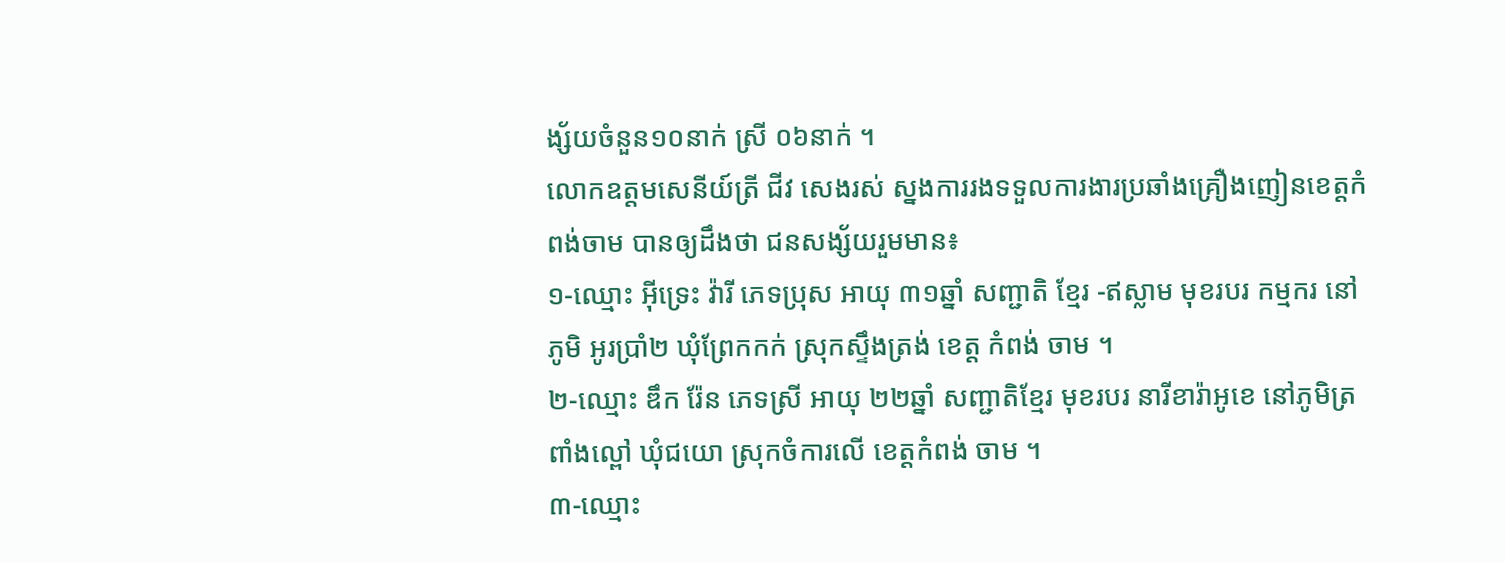ង្ស័យចំនួន១០នាក់ ស្រី ០៦នាក់ ។
លោកឧត្តមសេនីយ៍ត្រី ជីវ សេងរស់ ស្នងការរងទទួលការងារប្រឆាំងគ្រឿងញៀនខេត្តកំពង់ចាម បានឲ្យដឹងថា ជនសង្ស័យរួមមាន៖
១-ឈ្មោះ អ៊ីទ្រេះ វ៉ារី ភេទប្រុស អាយុ ៣១ឆ្នាំ សញ្ជាតិ ខ្មែរ -ឥស្លាម មុខរបរ កម្មករ នៅភូមិ អូរប្រាំ២ ឃុំព្រែកកក់ ស្រុកស្ទឹងត្រង់ ខេត្ត កំពង់ ចាម ។
២-ឈ្មោះ ឌឹក រ៉ែន ភេទស្រី អាយុ ២២ឆ្នាំ សញ្ជាតិខ្មែរ មុខរបរ នារីខារ៉ាអូខេ នៅភូមិត្រពាំងល្ពៅ ឃុំជយោ ស្រុកចំការលើ ខេត្តកំពង់ ចាម ។
៣-ឈ្មោះ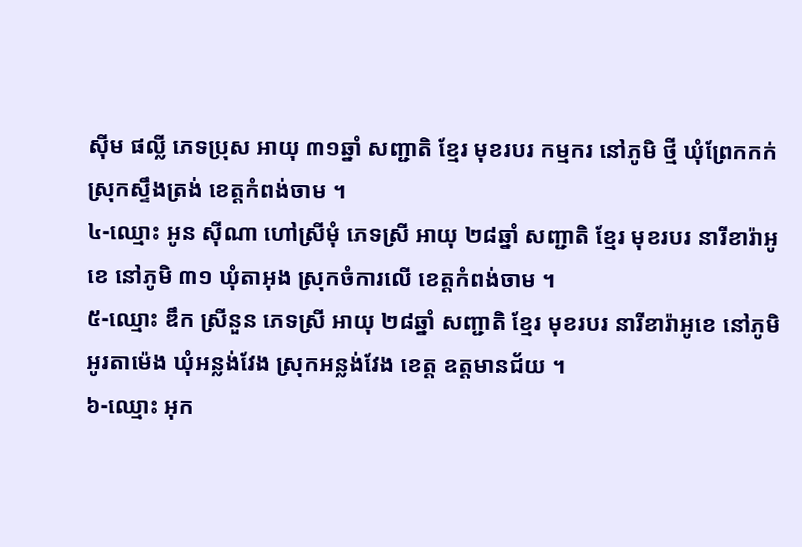ស៊ីម ផល្លី ភេទប្រុស អាយុ ៣១ឆ្នាំ សញ្ជាតិ ខ្មែរ មុខរបរ កម្មករ នៅភូមិ ថ្មី ឃុំព្រែកកក់ ស្រុកស្ទឹងត្រង់ ខេត្តកំពង់ចាម ។
៤-ឈ្មោះ អូន ស៊ីណា ហៅស្រីមុំ ភេទស្រី អាយុ ២៨ឆ្នាំ សញ្ជាតិ ខ្មែរ មុខរបរ នារីខារ៉ាអូខេ នៅភូមិ ៣១ ឃុំតាអុង ស្រុកចំការលើ ខេត្តកំពង់ចាម ។
៥-ឈ្មោះ ឌឹក ស្រីនួន ភេទស្រី អាយុ ២៨ឆ្នាំ សញ្ជាតិ ខ្មែរ មុខរបរ នារីខារ៉ាអូខេ នៅភូមិអូរតាម៉េង ឃុំអន្លង់វែង ស្រុកអន្លង់វែង ខេត្ត ឧត្តមានជ័យ ។
៦-ឈ្មោះ អុក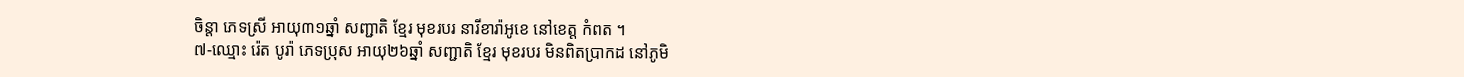ចិន្ដា ភេទស្រី អាយុ៣១ឆ្នាំ សញ្ជាតិ ខ្មែរ មុខរបរ នារីខារ៉ាអូខេ នៅខេត្ត កំពត ។
៧-ឈ្មោះ រ៉េត បូរ៉ា ភេទប្រុស អាយុ២៦ឆ្នាំ សញ្ជាតិ ខ្មែរ មុខរបរ មិនពិតប្រាកដ នៅភូមិ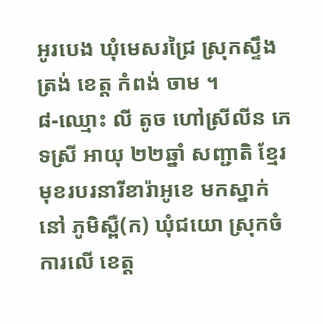អូរបេង ឃុំមេសរជ្រៃ ស្រុកស្ទឹងត្រង់ ខេត្ត កំពង់ ចាម ។
៨-ឈ្មោះ លី តូច ហៅស្រីលីន ភេទស្រី អាយុ ២២ឆ្នាំ សញ្ជាតិ ខ្មែរ មុខរបរនារីខារ៉ាអូខេ មកស្នាក់នៅ ភូមិស្ពឺ(ក) ឃុំជយោ ស្រុកចំការលើ ខេត្ត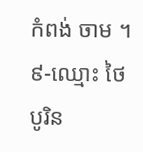កំពង់ ចាម ។
៩-ឈ្មោះ ថៃ បូរិន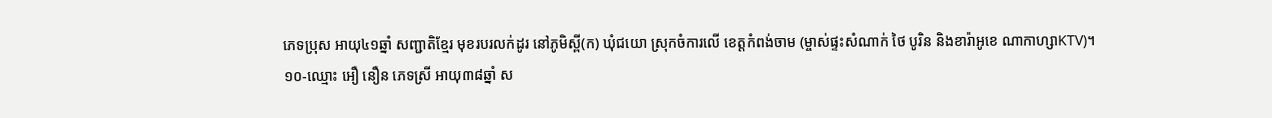ភេទប្រុស អាយុ៤១ឆ្នាំ សញ្ជាតិខ្មែរ មុខរបរលក់ដូរ នៅភូមិស្ពី(ក) ឃុំជយោ ស្រុកចំការលើ ខេត្តកំពង់ចាម (ម្ចាស់ផ្ទះសំណាក់ ថៃ បូរិន និងខារ៉ាអូខេ ណាកាហ្សាKTV)។
១០-ឈ្មោះ អឿ នឿន ភេទស្រី អាយុ៣៨ឆ្នាំ ស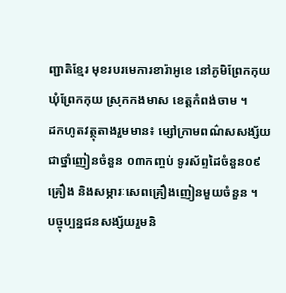ញ្ជាតិខ្មែរ មុខរបរមេការខារ៉ាអូខេ នៅភូមិព្រែកកុយ ឃុំព្រែកកុយ ស្រុកកងមាស ខេត្តកំពង់ចាម ។
ដកហូតវត្ថុតាងរួមមាន៖ ម្សៅក្រាមពណ៌សសង្ស័យជាថ្នាំញៀនចំនួន ០៣កញ្ចប់ ទូរស័ព្ទដៃចំនួន០៩គ្រឿង និងសម្ភារៈសេពគ្រឿងញៀនមួយចំនួន ។
បច្ចុប្បន្នជនសង្ស័យរួមនិ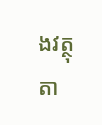ងវត្ថុតា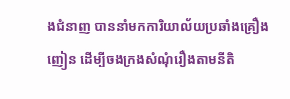ងជំនាញ បាននាំមកការិយាល័យប្រឆាំងគ្រឿងញៀន ដើម្បីចងក្រងសំណុំរឿងតាមនីតិ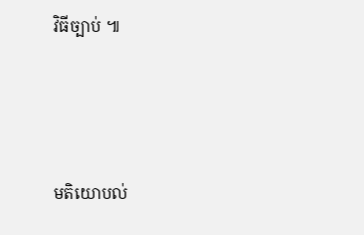វិធីច្បាប់ ៕




មតិយោបល់